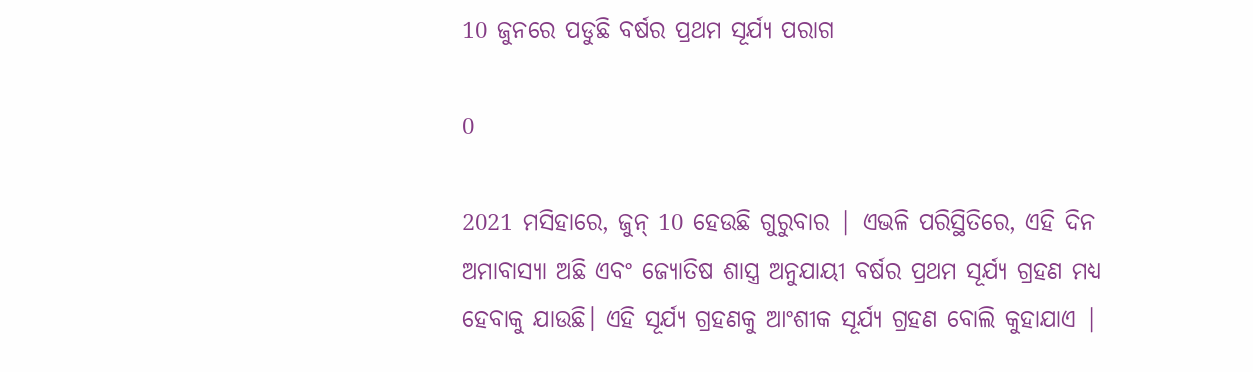10 ଜୁନରେ ପଡୁଛି ବର୍ଷର ପ୍ରଥମ ସୂର୍ଯ୍ୟ ପରାଗ

0

2021 ମସିହାରେ, ଜୁନ୍ 10 ହେଉଛି ଗୁରୁବାର | ଏଭଳି ପରିସ୍ଥିତିରେ, ଏହି ଦିନ ଅମାବାସ୍ୟା ଅଛି ଏବଂ ଜ୍ୟୋତିଷ ଶାସ୍ତ୍ର ଅନୁଯାୟୀ ବର୍ଷର ପ୍ରଥମ ସୂର୍ଯ୍ୟ ଗ୍ରହଣ ମଧ୍ୟ ହେବାକୁ ଯାଉଛି। ଏହି ସୂର୍ଯ୍ୟ ଗ୍ରହଣକୁ ଆଂଶୀକ ସୂର୍ଯ୍ୟ ଗ୍ରହଣ ବୋଲି କୁହାଯାଏ |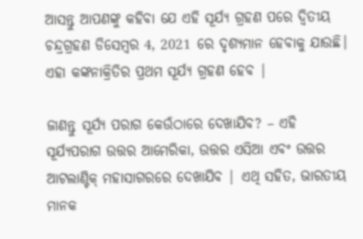ଆସନ୍ତୁ ଆପଣଙ୍କୁ କହିବା ଯେ ଏହି ସୂର୍ଯ୍ୟ ଗ୍ରହଣ ପରେ ଦ୍ୱିତୀୟ ଚନ୍ଦ୍ରଗ୍ରହଣ ଡିସେମ୍ବର 4, 2021 ରେ ଦୃଶ୍ୟମାନ ହେବାକୁ ଯାଉଛି। ଏହା କଙ୍କନାକ୍ରିତିର ପ୍ରଥମ ସୂର୍ଯ୍ୟ ଗ୍ରହଣ ହେବ |

ଜାଣନ୍ତୁ ସୂର୍ଯ୍ୟ ପରାଗ କେଉଁଠାରେ ଦେଖାଯିବ? – ଏହି ସୂର୍ଯ୍ୟପରାଗ ଉତ୍ତର ଆମେରିକା, ଉତ୍ତର ଏସିଆ ଏବଂ ଉତ୍ତର ଆଟଲାଣ୍ଟିକ୍ ମହାସାଗରରେ ଦେଖାଯିବ | ଏଥି ସହିତ, ଭାରତୀୟ ମାନକ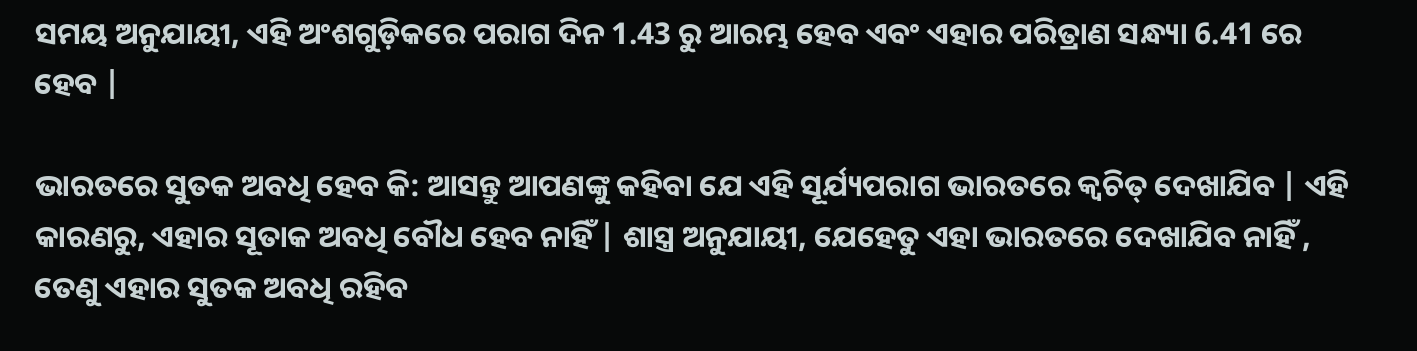ସମୟ ଅନୁଯାୟୀ, ଏହି ଅଂଶଗୁଡ଼ିକରେ ପରାଗ ଦିନ 1.43 ରୁ ଆରମ୍ଭ ହେବ ଏବଂ ଏହାର ପରିତ୍ରାଣ ସନ୍ଧ୍ୟା 6.41 ରେ ହେବ |

ଭାରତରେ ସୁତକ ଅବଧି ହେବ କି: ଆସନ୍ତୁ ଆପଣଙ୍କୁ କହିବା ଯେ ଏହି ସୂର୍ଯ୍ୟପରାଗ ଭାରତରେ କ୍ୱଚିତ୍ ଦେଖାଯିବ | ଏହି କାରଣରୁ, ଏହାର ସୂତାକ ଅବଧି ବୌଧ ହେବ ନାହିଁ | ଶାସ୍ତ୍ର ଅନୁଯାୟୀ, ଯେହେତୁ ଏହା ଭାରତରେ ଦେଖାଯିବ ନାହିଁ , ତେଣୁ ଏହାର ସୁତକ ଅବଧି ରହିବ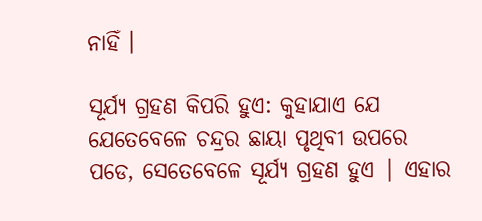ନାହିଁ ।

ସୂର୍ଯ୍ୟ ଗ୍ରହଣ କିପରି ହୁଏ: କୁହାଯାଏ ଯେ ଯେତେବେଳେ ଚନ୍ଦ୍ରର ଛାୟା ପୃଥିବୀ ଉପରେ ପଡେ, ସେତେବେଳେ ସୂର୍ଯ୍ୟ ଗ୍ରହଣ ହୁଏ | ଏହାର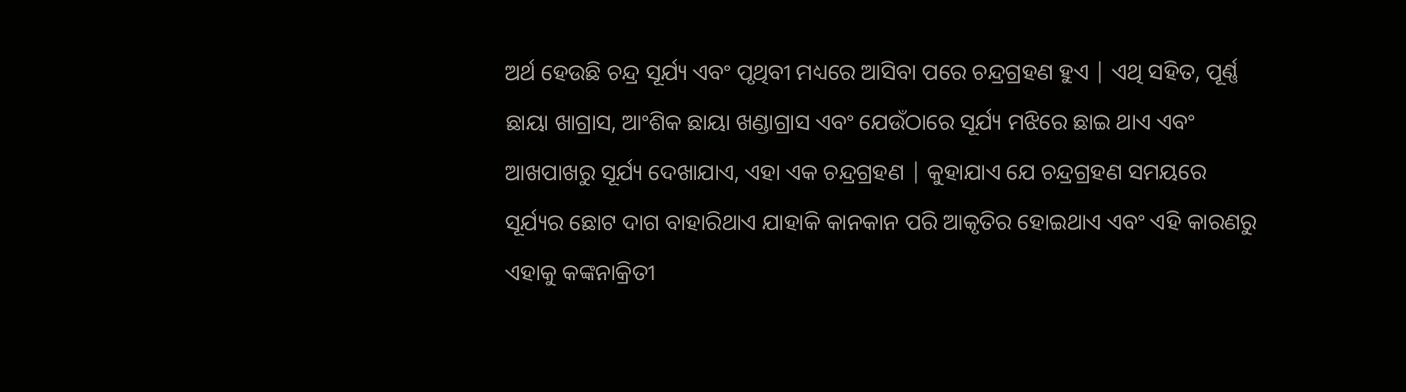ଅର୍ଥ ହେଉଛି ଚନ୍ଦ୍ର ସୂର୍ଯ୍ୟ ଏବଂ ପୃଥିବୀ ମଧ୍ୟରେ ଆସିବା ପରେ ଚନ୍ଦ୍ରଗ୍ରହଣ ହୁଏ | ଏଥି ସହିତ, ପୂର୍ଣ୍ଣ ଛାୟା ଖାଗ୍ରାସ, ଆଂଶିକ ଛାୟା ଖଣ୍ଡାଗ୍ରାସ ଏବଂ ଯେଉଁଠାରେ ସୂର୍ଯ୍ୟ ମଝିରେ ଛାଇ ଥାଏ ଏବଂ ଆଖପାଖରୁ ସୂର୍ଯ୍ୟ ଦେଖାଯାଏ, ଏହା ଏକ ଚନ୍ଦ୍ରଗ୍ରହଣ | କୁହାଯାଏ ଯେ ଚନ୍ଦ୍ରଗ୍ରହଣ ସମୟରେ ସୂର୍ଯ୍ୟର ଛୋଟ ଦାଗ ବାହାରିଥାଏ ଯାହାକି କାନକାନ ପରି ଆକୃତିର ହୋଇଥାଏ ଏବଂ ଏହି କାରଣରୁ ଏହାକୁ କଙ୍କନାକ୍ରିତୀ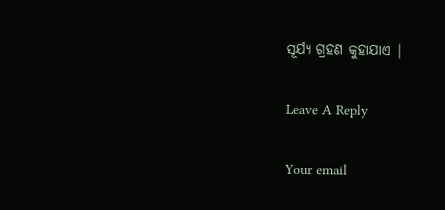ସୂର୍ଯ୍ୟ ଗ୍ରହଣ କୁହାଯାଏ |

Leave A Reply

Your email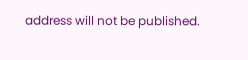address will not be published.